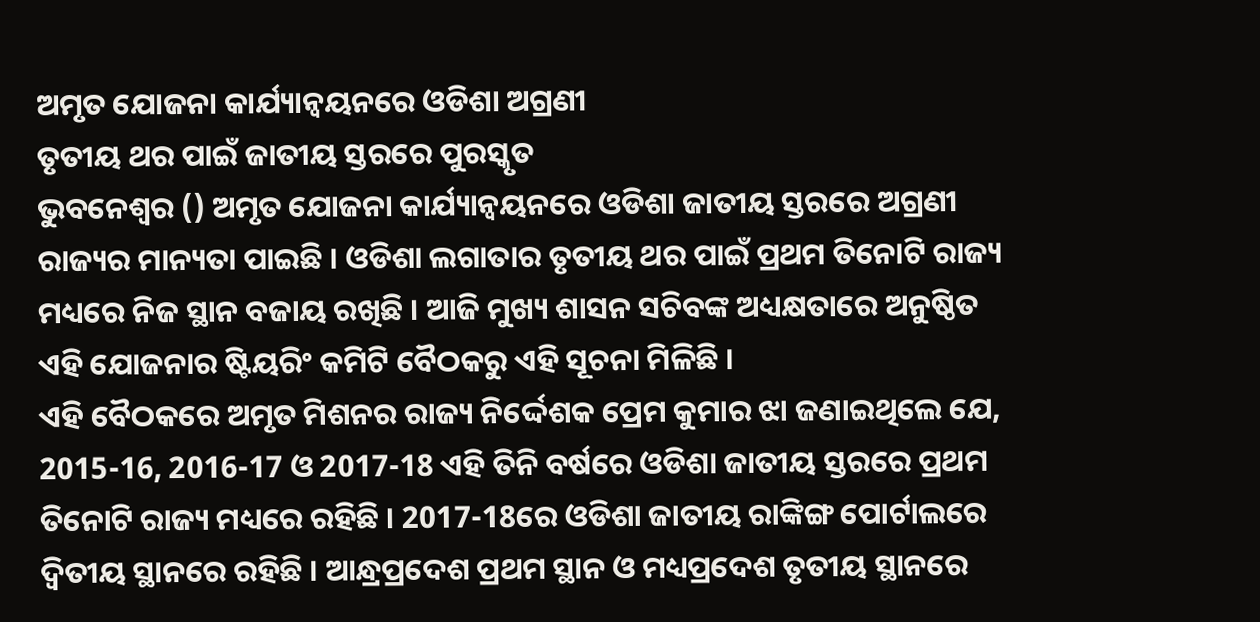ଅମୃତ ଯୋଜନା କାର୍ଯ୍ୟାନ୍ବୟନରେ ଓଡିଶା ଅଗ୍ରଣୀ
ତୃତୀୟ ଥର ପାଇଁ ଜାତୀୟ ସ୍ତରରେ ପୁରସ୍କୃତ
ଭୁବନେଶ୍ବର () ଅମୃତ ଯୋଜନା କାର୍ଯ୍ୟାନ୍ବୟନରେ ଓଡିଶା ଜାତୀୟ ସ୍ତରରେ ଅଗ୍ରଣୀ ରାଜ୍ୟର ମାନ୍ୟତା ପାଇଛି । ଓଡିଶା ଲଗାତାର ତୃତୀୟ ଥର ପାଇଁ ପ୍ରଥମ ତିନୋଟି ରାଜ୍ୟ ମଧ୍ୟରେ ନିଜ ସ୍ଥାନ ବଜାୟ ରଖିଛି । ଆଜି ମୁଖ୍ୟ ଶାସନ ସଚିବଙ୍କ ଅଧ୍ୟକ୍ଷତାରେ ଅନୁଷ୍ଠିତ ଏହି ଯୋଜନାର ଷ୍ଟିୟରିଂ କମିଟି ବୈଠକରୁ ଏହି ସୂଚନା ମିଳିଛି ।
ଏହି ବୈଠକରେ ଅମୃତ ମିଶନର ରାଜ୍ୟ ନିର୍ଦ୍ଦେଶକ ପ୍ରେମ କୁମାର ଝା ଜଣାଇଥିଲେ ଯେ, 2015-16, 2016-17 ଓ 2017-18 ଏହି ତିନି ବର୍ଷରେ ଓଡିଶା ଜାତୀୟ ସ୍ତରରେ ପ୍ରଥମ ତିନୋଟି ରାଜ୍ୟ ମଧ୍ୟରେ ରହିଛି । 2017-18ରେ ଓଡିଶା ଜାତୀୟ ରାଙ୍କିଙ୍ଗ ପୋର୍ଟାଲରେ ଦ୍ବିତୀୟ ସ୍ଥାନରେ ରହିଛି । ଆନ୍ଧ୍ରପ୍ରଦେଶ ପ୍ରଥମ ସ୍ଥାନ ଓ ମଧ୍ୟପ୍ରଦେଶ ତୃତୀୟ ସ୍ଥାନରେ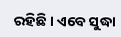ରହିଛି । ଏବେ ସୁଦ୍ଧା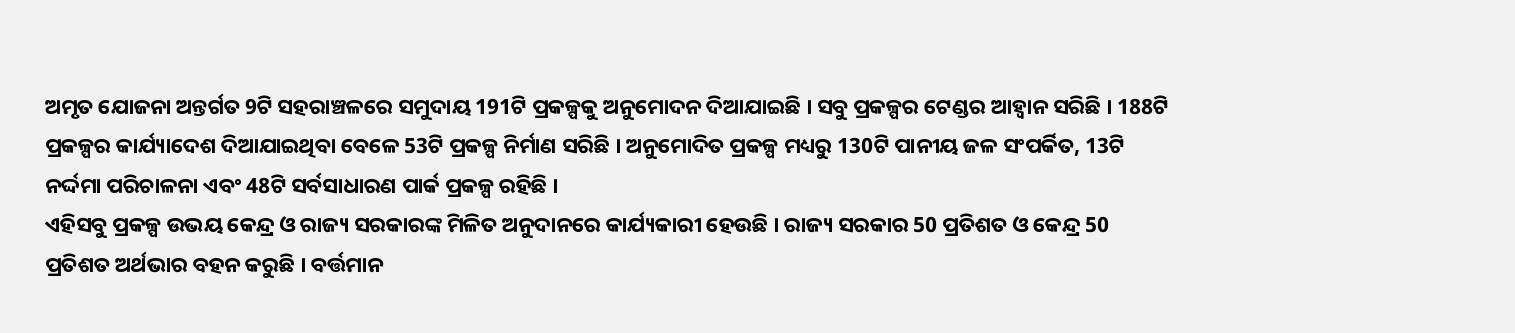ଅମୃତ ଯୋଜନା ଅନ୍ତର୍ଗତ 9ଟି ସହରାଞ୍ଚଳରେ ସମୁଦାୟ 191ଟି ପ୍ରକଳ୍ପକୁ ଅନୁମୋଦନ ଦିଆଯାଇଛି । ସବୁ ପ୍ରକଳ୍ପର ଟେଣ୍ଡର ଆହ୍ବାନ ସରିଛି । 188ଟି ପ୍ରକଳ୍ପର କାର୍ଯ୍ୟାଦେଶ ଦିଆଯାଇଥିବା ବେଳେ 53ଟି ପ୍ରକଳ୍ପ ନିର୍ମାଣ ସରିଛି । ଅନୁମୋଦିତ ପ୍ରକଳ୍ପ ମଧ୍ୟରୁ 130ଟି ପାନୀୟ ଜଳ ସଂପର୍କିତ, 13ଟି ନର୍ଦ୍ଦମା ପରିଚାଳନା ଏବଂ 48ଟି ସର୍ବସାଧାରଣ ପାର୍କ ପ୍ରକଳ୍ପ ରହିଛି ।
ଏହିସବୁ ପ୍ରକଳ୍ପ ଉଭୟ କେନ୍ଦ୍ର ଓ ରାଜ୍ୟ ସରକାରଙ୍କ ମିଳିତ ଅନୁଦାନରେ କାର୍ଯ୍ୟକାରୀ ହେଉଛି । ରାଜ୍ୟ ସରକାର 50 ପ୍ରତିଶତ ଓ କେନ୍ଦ୍ର 50 ପ୍ରତିଶତ ଅର୍ଥଭାର ବହନ କରୁଛି । ବର୍ତ୍ତମାନ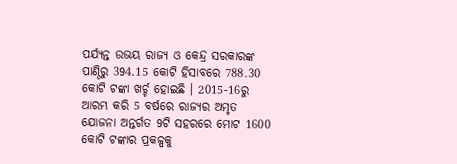ପର୍ଯ୍ୟନ୍ତ ଉଭୟ ରାଜ୍ୟ ଓ କେନ୍ଦ୍ର ସରକାରଙ୍କ ପାଣ୍ଠିରୁ 394.15 କୋଟି ହିସାବରେ 788.30 କୋଟି ଟଙ୍କା ଖର୍ଚ୍ଚ ହୋଇଛି । 2015-16ରୁ ଆରମ୍ଭ କରି 5 ବର୍ଷରେ ରାଜ୍ୟର ଅମୃତ ଯୋଜନା ଅନ୍ତର୍ଗତ 9ଟି ସହରରେ ମୋଟ 1600 କୋଟି ଟଙ୍କାର ପ୍ରକଳ୍ପକୁ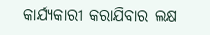କାର୍ଯ୍ୟକାରୀ କରାଯିବାର ଲକ୍ଷ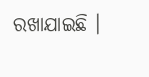ରଖାଯାଇଛି ।